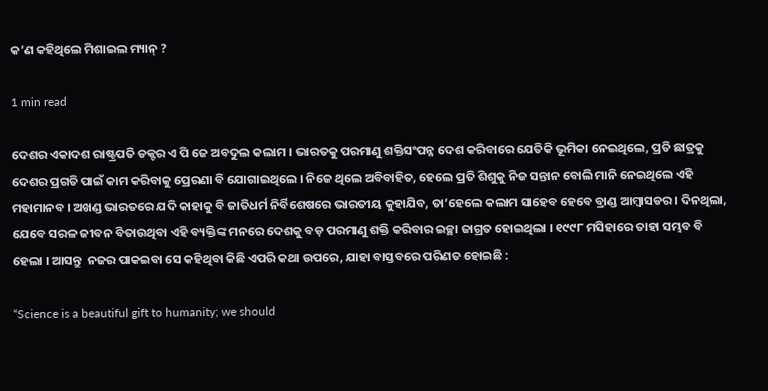କ’ଣ କହିଥିଲେ ମିଶାଇଲ ମ୍ୟାନ୍ ?

1 min read

ଦେଶର ଏକାଦଶ ରାଷ୍ଟ୍ରପତି ଡକ୍ଟର ଏ ପି ଜେ ଅବଦୁଲ କଲାମ । ଭାରତକୁ ପରମାଣୁ ଶକ୍ତିସଂପନ୍ନ ଦେଶ କରିବାରେ ଯେତିକି ଭୂମିକା ନେଇଥିଲେ, ପ୍ରତି ଛାତ୍ରକୁ ଦେଶର ପ୍ରଗତି ପାଇଁ କାମ କରିବାକୁ ପ୍ରେରଣା ବି ଯୋଗାଇଥିଲେ । ନିଜେ ଥିଲେ ଅବିବାହିତ, ହେଲେ ପ୍ରତି ଶିଶୁକୁ ନିଜ ସନ୍ତାନ ବୋଲି ମାନି ନେଇଥିଲେ ଏହି ମହାମାନବ । ଅଖଣ୍ଡ ଭାରତରେ ଯଦି କାହାକୁ ବି ଜାତିଧର୍ମ ନିର୍ବିଶେଷରେ ଭାରତୀୟ କୁହାଯିବ, ତା’ହେଲେ କଲାମ ସାହେବ ହେବେ ବ୍ରାଣ୍ଡ ଆମ୍ବାସଡର । ଦିନଥିଲା, ଯେବେ ସରଳ ଜୀବନ ବିତାଉଥିବା ଏହି ବ୍ୟକ୍ତିଙ୍କ ମନରେ ଦେଶକୁ ବଡ଼ ପରମାଣୁ ଶକ୍ତି କରିବାର ଇଚ୍ଛା ଜାଗ୍ରତ ହୋଇଥିଲା । ୧୯୯୮ ମସିହାରେ ତାହା ସମ୍ଭବ ବି ହେଲା । ଆସନ୍ତୁ  ନଜର ପାକଇବା ସେ କହିଥିବା କିଛି ଏପରି କଥା ଉପରେ, ଯାହା ବାସ୍ତବରେ ପରିଣତ ହୋଇଛି :

“Science is a beautiful gift to humanity; we should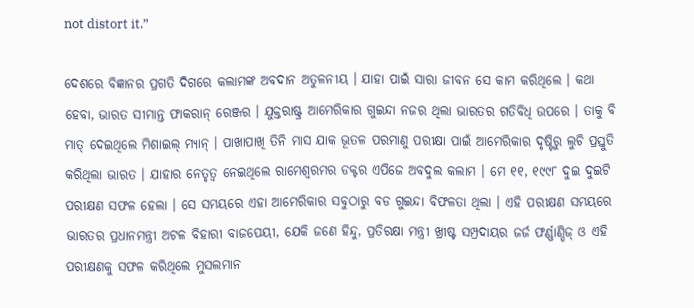not distort it.”

ଦେଶରେ ବିଜ୍ଞାନର ପ୍ରଗତି ଦିଗରେ କଲାମଙ୍କ ଅବଦାନ ଅତୁଳନୀୟ । ଯାହା ପାଇଁ ସାରା ଜୀବନ ସେ କାମ କରିଥିଲେ । କଥା ହେବା, ଭାରତ ସୀମାନ୍ତ ଫାକରାନ୍ ରେଞ୍ଜର । ଯୁକ୍ତରାଷ୍ଟ୍ର ଆମେରିକାର ଗୁଇନ୍ଦା ନଜର ଥିଲା ଭାରତର ଗତିବିଧି ଉପରେ । ତାକୁ ବି ମାତ୍ ଦେଇଥିଲେ ମିଶାଇଲ୍ ମ୍ୟାନ୍ । ପାଖାପାଖି ତିନି ମାସ ଯାକ ଭୂତଳ ପରମାଣୁ ପରୀକ୍ଷା ପାଇଁ ଆମେରିକାର ଦୃଷ୍ଟିରୁ ଲୁଚି ପ୍ରସ୍ତୁତି କରିଥିଲା ଭାରତ । ଯାହାର ନେତୃତ୍ବ ନେଇଥିଲେ ରାମେଶ୍ବରମର ଡକ୍ଟର ଏପିଜେ ଅବଦୁଲ କଲାମ । ମେ ୧୧, ୧୯୯୮ ଦୁଇ ଦୁଇଟି ପରୀକ୍ଷଣ ସଫଳ ହେଲା । ସେ ସମୟରେ ଏହା ଆମେରିକାର ସବୁଠାରୁ ବଡ ଗୁଇନ୍ଦା ବିଫଳତା ଥିଲା । ଏହି ପରୀକ୍ଷଣ ସମୟରେ ଭାରତର ପ୍ରଧାନମନ୍ତ୍ରୀ ଅଟଳ ବିହାରୀ ବାଜପେୟୀ, ଯେକି ଜଣେ ହିନ୍ଦୁ, ପ୍ରତିରକ୍ଷା ମନ୍ତ୍ରୀ ଖ୍ରୀଷ୍ଟ ସମ୍ପ୍ରଦାୟର ଜର୍ଜ ଫର୍ଣ୍ଣାଣ୍ଡିଜ୍ ଓ ଏହି ପରୀକ୍ଷଣକୁ ସଫଳ କରିଥିଲେ ମୁସଲମାନ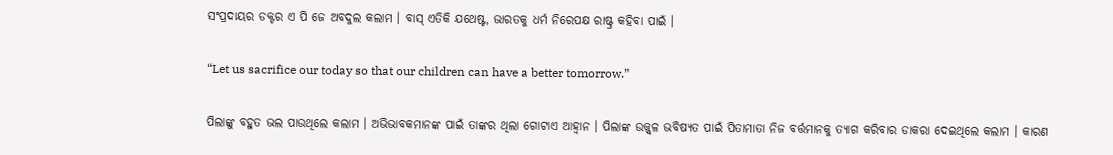ସଂପ୍ରଦାୟର ଡକ୍ଟର ଏ ପି ଜେ ଅବଦୁଲ କଲାମ । ବାସ୍ ଏତିକି ଯଥେଷ୍ଟ, ଭାରତକୁ ଧର୍ମ ନିରେପକ୍ଷ ରାଷ୍ଟ୍ର କହିବା ପାଇଁ ।

“Let us sacrifice our today so that our children can have a better tomorrow.”

ପିଲାଙ୍କୁ ବହୁତ ଭଲ ପାଉଥିଲେ କଲାମ । ଅଭିଭାବକମାନଙ୍କ ପାଇଁ ତାଙ୍କର ଥିଲା ଗୋଟାଏ ଆହ୍ବାନ । ପିଲାଙ୍କ ଉଜ୍ଜ୍ବଳ ଭବିଷ୍ୟତ ପାଇଁ ପିତାମାତା ନିଜ ବର୍ତ୍ତମାନକୁ ତ୍ୟାଗ କରିବାର ଡାକରା ଦେଇଥିଲେ କଲାମ । କାରଣ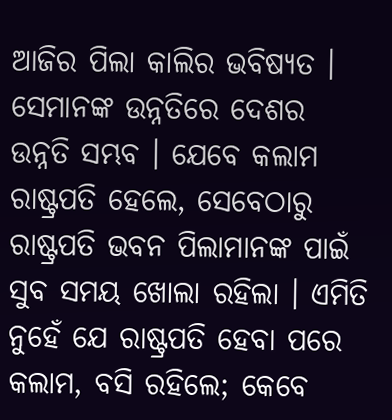ଆଜିର ପିଲା କାଲିର ଭବିଷ୍ୟତ । ସେମାନଙ୍କ ଉନ୍ନତିରେ ଦେଶର ଉନ୍ନତି ସମ୍ଭବ । ଯେବେ କଲାମ ରାଷ୍ଟ୍ରପତି ହେଲେ, ସେବେଠାରୁ ରାଷ୍ଟ୍ରପତି ଭବନ ପିଲାମାନଙ୍କ ପାଇଁ ସୁବ ସମୟ ଖୋଲା ରହିଲା । ଏମିତି ନୁହେଁ ଯେ ରାଷ୍ଟ୍ରପତି ହେବା ପରେ କଲାମ, ବସି ରହିଲେ; କେବେ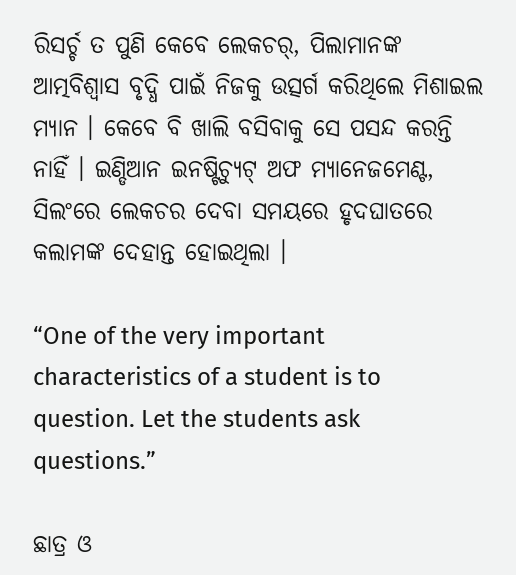ରିସର୍ଚ୍ଚ ତ ପୁଣି କେବେ ଲେକଚର୍, ପିଲାମାନଙ୍କ ଆତ୍ମବିଶ୍ବାସ ବୃଦ୍ଧି ପାଇଁ ନିଜକୁ ଉତ୍ସର୍ଗ କରିଥିଲେ ମିଶାଇଲ ମ୍ୟାନ । କେବେ ବି ଖାଲି ବସିବାକୁ ସେ ପସନ୍ଦ କରନ୍ତି ନାହିଁ । ଇଣ୍ଡିଆନ ଇନଷ୍ଟିଚ୍ୟୁଟ୍ ଅଫ ମ୍ୟାନେଜମେଣ୍ଟ, ସିଲଂରେ ଲେକଚର ଦେବା ସମୟରେ ହୃଦଘାତରେ କଲାମଙ୍କ ଦେହାନ୍ତ ହୋଇଥିଲା ।

“One of the very important characteristics of a student is to question. Let the students ask questions.”

ଛାତ୍ର ଓ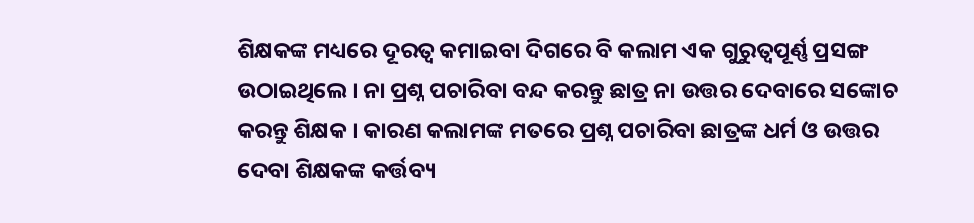ଶିକ୍ଷକଙ୍କ ମଧ୍ୟରେ ଦୂରତ୍ବ କମାଇବା ଦିଗରେ ବି କଲାମ ଏକ ଗୁରୁତ୍ବପୂର୍ଣ୍ଣ ପ୍ରସଙ୍ଗ ଉଠାଇଥିଲେ । ନା ପ୍ରଶ୍ନ ପଚାରିବା ବନ୍ଦ କରନ୍ତୁ ଛାତ୍ର ନା ଉତ୍ତର ଦେବାରେ ସଙ୍କୋଚ କରନ୍ତୁ ଶିକ୍ଷକ । କାରଣ କଲାମଙ୍କ ମତରେ ପ୍ରଶ୍ନ ପଚାରିବା ଛାତ୍ରଙ୍କ ଧର୍ମ ଓ ଉତ୍ତର ଦେବା ଶିକ୍ଷକଙ୍କ କର୍ତ୍ତବ୍ୟ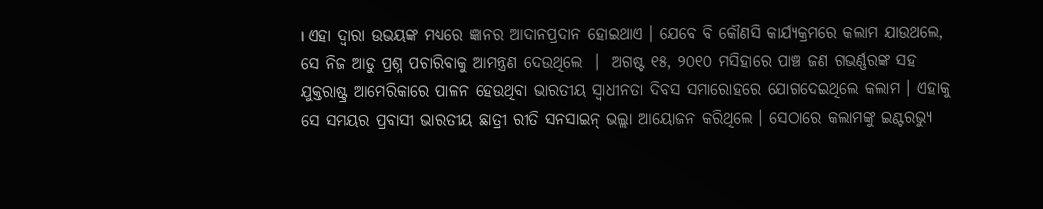। ଏହା ଦ୍ବାରା ଉଭୟଙ୍କ ମଧ୍ୟରେ ଜ୍ଞାନର ଆଦାନପ୍ରଦାନ ହୋଇଥାଏ । ଯେବେ ବି କୌଣସି କାର୍ଯ୍ୟକ୍ରମରେ କଲାମ ଯାଉଥଲେ, ସେ ନିଜ ଆଡୁ ପ୍ରଶ୍ନ ପଚାରିବାକୁ ଆମନ୍ତ୍ରଣ ଦେଉଥିଲେ  ।  ଅଗଷ୍ଟ ୧୫, ୨୦୧୦ ମସିହାରେ ପାଞ୍ଚ ଜଣ ଗଭର୍ଣ୍ଣରଙ୍କ ସହ ଯୁକ୍ତରାଷ୍ଟ୍ର ଆମେରିକାରେ ପାଳନ ହେଉଥିବା ଭାରତୀୟ ସ୍ବାଧୀନତା ଦିବସ ସମାରୋହରେ ଯୋଗଦେଇଥିଲେ କଲାମ । ଏହାକୁ ସେ ସମୟର ପ୍ରବାସୀ ଭାରତୀୟ ଛାତ୍ରୀ ରୀତି ସନସାଇନ୍ ଭଲ୍ଲା ଆୟୋଜନ କରିଥିଲେ । ସେଠାରେ କଲାମଙ୍କୁ ଇଣ୍ଟରଭ୍ୟୁ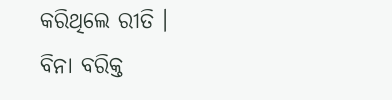କରିଥିଲେ ରୀତି । ବିନା ବରିକ୍ତ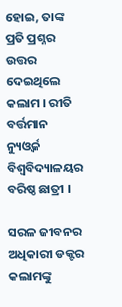ହୋଇ, ତାଙ୍କ ପ୍ରତି ପ୍ରଶ୍ନର ଉତ୍ତର ଦେଇଥିଲେ କଲାମ । ରୀତି ବର୍ତ୍ତମାନ ନ୍ୟୁଓ୍ବର୍କ ବିଶ୍ବବିଦ୍ୟାଳୟର ବରିଷ୍ଠ ଛାତ୍ରୀ ।

ସରଳ ଜୀବନର ଅଧିକାରୀ ଡକ୍ଟର କଲାମଙ୍କୁ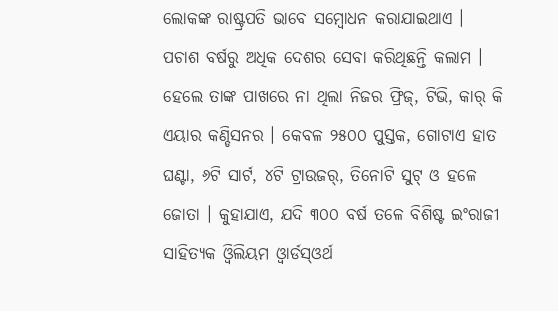ଲୋକଙ୍କ ରାଷ୍ଟ୍ରପତି ଭାବେ ସମ୍ବୋଧନ କରାଯାଇଥାଏ । ପଚାଶ ବର୍ଷରୁ ଅଧିକ ଦେଶର ସେବା କରିଥିଛନ୍ତି କଲାମ । ହେଲେ ତାଙ୍କ ପାଖରେ ନା ଥିଲା ନିଜର ଫ୍ରିଜ୍, ଟିଭି, କାର୍ କି ଏୟାର କଣ୍ଡିସନର । କେବଳ ୨୫୦୦ ପୁସ୍ତକ, ଗୋଟାଏ ହାତ ଘଣ୍ଟା, ୬ଟି ସାର୍ଟ, ୪ଟି ଟ୍ରାଉଜର୍, ତିନୋଟି ସୁଟ୍ ଓ ହଳେ ଜୋତା । କୁହାଯାଏ, ଯଦି ୩୦୦ ବର୍ଷ ତଳେ ବିଶିଷ୍ଟ ଇଂରାଜୀ ସାହିତ୍ୟକ ଓ୍ବିଲିୟମ ଓ୍ବାର୍ଡସ୍ଓର୍ଥ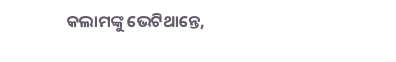କଲାମଙ୍କୁ ଭେଟିଥାନ୍ତେ,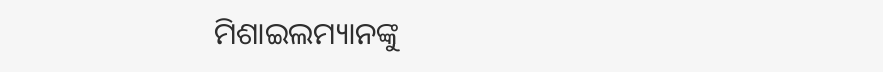ମିଶାଇଲମ୍ୟାନଙ୍କୁ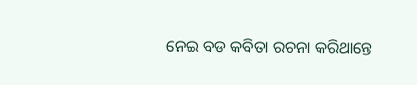ନେଇ ବଡ କବିତା ରଚନା କରିଥାନ୍ତେ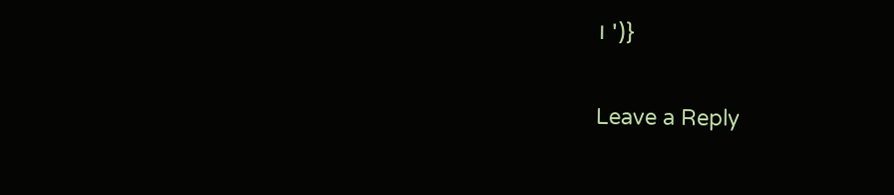। ')}

Leave a Reply